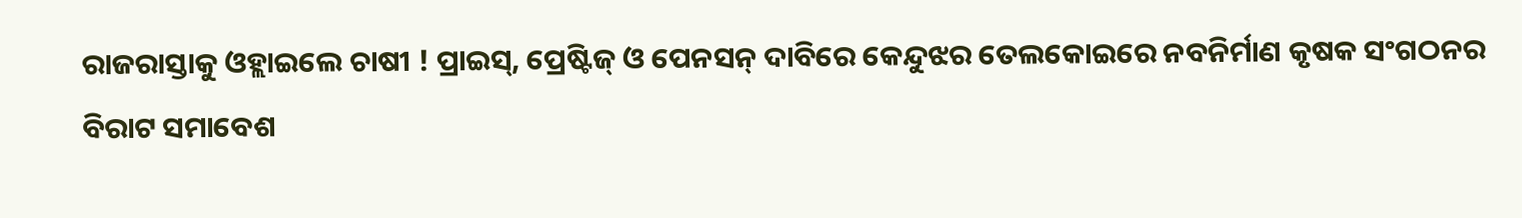ରାଜରାସ୍ତାକୁ ଓହ୍ଲାଇଲେ ଚାଷୀ ! ପ୍ରାଇସ୍, ପ୍ରେଷ୍ଟିଜ୍ ଓ ପେନସନ୍ ଦାବିରେ କେନ୍ଦୁଝର ତେଲକୋଇରେ ନବନିର୍ମାଣ କୃଷକ ସଂଗଠନର ବିରାଟ ସମାବେଶ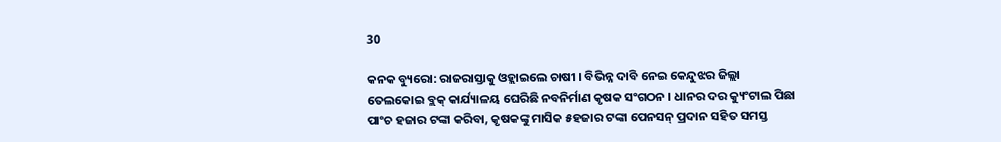30

କନକ ବ୍ୟୁରୋ: ରାଜରାସ୍ତାକୁ ଓହ୍ଲାଇଲେ ଚାଷୀ । ବିଭିନ୍ନ ଦାବି ନେଇ କେନ୍ଦୁଝର ଜିଲ୍ଲା ତେଲକୋଇ ବ୍ଲକ୍ କାର୍ଯ୍ୟାଳୟ ଘେରିଛି ନବନିର୍ମାଣ କୃଷକ ସଂଗଠନ । ଧାନର ଦର କ୍ୟୁଂଟାଲ ପିଛା ପାଂଚ ହଜାର ଟଙ୍କା କରିବା, କୃଷକଙ୍କୁ ମାସିକ ୫ହଜାର ଟଙ୍କା ପେନସନ୍ ପ୍ରଦାନ ସହିତ ସମସ୍ତ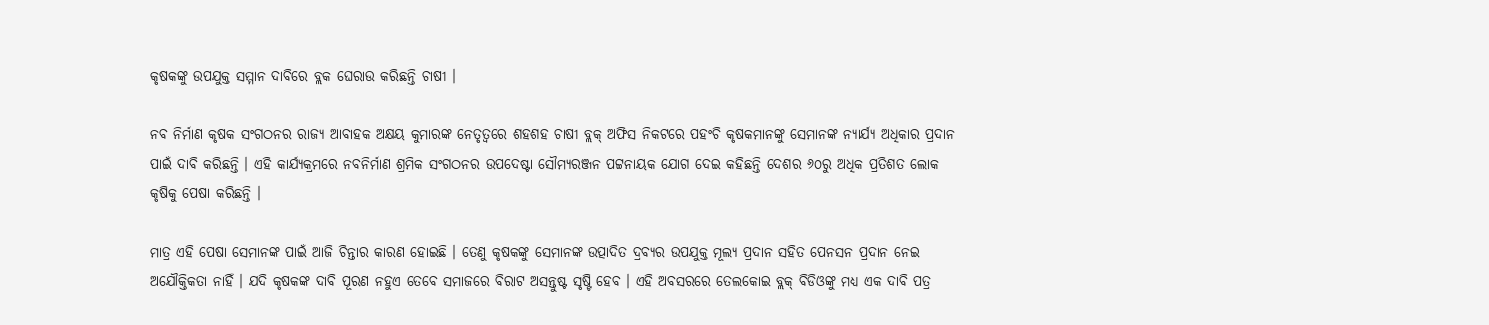କୃଷକଙ୍କୁ ଉପଯୁକ୍ତ ସମ୍ମାନ ଦାବିରେ ବ୍ଲକ ଘେରାଉ କରିଛନ୍ତି ଚାଷୀ ।

ନବ ନିର୍ମାଣ କୃଷକ ସଂଗଠନର ରାଜ୍ୟ ଆବାହକ ଅକ୍ଷୟ କୁମାରଙ୍କ ନେତୃତ୍ୱରେ ଶହଶହ ଚାଷୀ ବ୍ଲକ୍ ଅଫିସ ନିକଟରେ ପହଂଚି କୃଷକମାନଙ୍କୁ ସେମାନଙ୍କ ନ୍ୟାର୍ଯ୍ୟ ଅଧିକାର ପ୍ରଦାନ ପାଇଁ ଦାବି କରିଛନ୍ତି । ଏହି କାର୍ଯ୍ୟକ୍ରମରେ ନବନିର୍ମାଣ ଶ୍ରମିକ ସଂଗଠନର ଉପଦେଷ୍ଟା ସୌମ୍ୟରଞ୍ଜନ ପଟ୍ଟନାୟକ ଯୋଗ ଦେଇ କହିଛନ୍ତି ଦେଶର ୬୦ରୁ ଅଧିକ ପ୍ରତିଶତ ଲୋକ କୃଷିକୁ ପେଷା କରିଛନ୍ତି ।

ମାତ୍ର ଏହି ପେଷା ସେମାନଙ୍କ ପାଇଁ ଆଜି ଚିନ୍ତାର କାରଣ ହୋଇଛି । ତେଣୁ କୃଷକଙ୍କୁ ସେମାନଙ୍କ ଉତ୍ପାଦିତ ଦ୍ରବ୍ୟର ଉପଯୁକ୍ତ ମୂଲ୍ୟ ପ୍ରଦାନ ସହିତ ପେନସନ ପ୍ରଦାନ ନେଇ ଅଯୌକ୍ତିକତା ନାହିଁ । ଯଦି କୃଷକଙ୍କ ଦାବି ପୂରଣ ନହୁଏ ତେବେ ସମାଜରେ ବିରାଟ ଅସନ୍ତୁଷ୍ଟ ସୃଷ୍ଟି ହେବ । ଏହି ଅବସରରେ ତେଲକୋଇ ବ୍ଲକ୍ ବିଡିଓଙ୍କୁ ମଧ୍ୟ ଏକ ଦାବି ପତ୍ର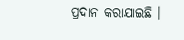ପ୍ରଦାନ କରାଯାଇଛି ।